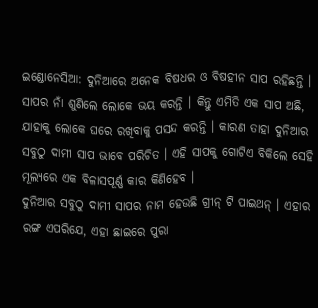ଇଣ୍ଡୋନେସିଆ: ଦୁନିଆରେ ଅନେକ ବିଷଧର ଓ ବିଷହୀନ ସାପ ରହିଛନ୍ତି । ସାପର ନାଁ ଶୁଣିଲେ ଲୋକେ ଭୟ କରନ୍ତି । କିନ୍ତୁ ଏମିତି ଏକ ସାପ ଅଛି, ଯାହାକୁ ଲୋକେ ଘରେ ରଖିବାକୁ ପସନ୍ଦ କରନ୍ତି । କାରଣ ତାହା ଦୁନିଆର ସବୁଠୁ ଦାମୀ ସାପ ଭାବେ ପରିଚିତ । ଏହି ସାପକୁ ଗୋଟିଏ ବିକିଲେ ସେହି ମୂଲ୍ୟରେ ଏକ ବିଳାସପୂର୍ଣ୍ଣ କାର କିଣିହେବ ।
ଦୁନିଆର ସବୁଠୁ ଦାମୀ ସାପର ନାମ ହେଉଛି ଗ୍ରୀନ୍ ଟି ପାଇଥନ୍ । ଏହାର ରଙ୍ଗ ଏପରିଯେ, ଏହା ଛାଇରେ ପୁରା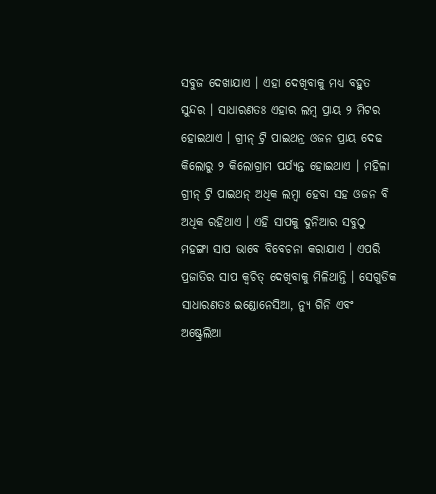ସବୁଜ ଦେଖାଯାଏ । ଏହା ଦେଖିବାକୁ ମଧ୍ୟ ବହୁତ ସୁନ୍ଦର । ସାଧାରଣତଃ ଏହାର ଲମ୍ବ ପ୍ରାୟ ୨ ମିଟର ହୋଇଥାଏ । ଗ୍ରୀନ୍ ଟ୍ରି ପାଇଥନ୍ର ଓଜନ ପ୍ରାୟ ଦେଢ କିଲୋରୁ ୨ କିଲୋଗ୍ରାମ ପର୍ଯ୍ୟନ୍ତ ହୋଇଥାଏ । ମହିଳା ଗ୍ରୀନ୍ ଟ୍ରି ପାଇଥନ୍ ଅଧିକ ଲମ୍ବା ହେବା ସହ ଓଜନ ବି ଅଧିକ ରହିଥାଏ । ଏହି ସାପକୁ ଦୁନିଆର ସବୁଠୁ ମହଙ୍ଗା ସାପ ଭାବେ ବିବେଚନା କରାଯାଏ । ଏପରି ପ୍ରଜାତିର ସାପ କ୍ୱଚିତ୍ ଦେଖିବାକୁ ମିଳିଥାନ୍ତି । ସେଗୁଡିକ ସାଧାରଣତଃ ଇଣ୍ଡୋନେସିଆ, ନ୍ୟୁ ଗିନି ଏବଂ ଅଷ୍ଟ୍ରେଲିଆ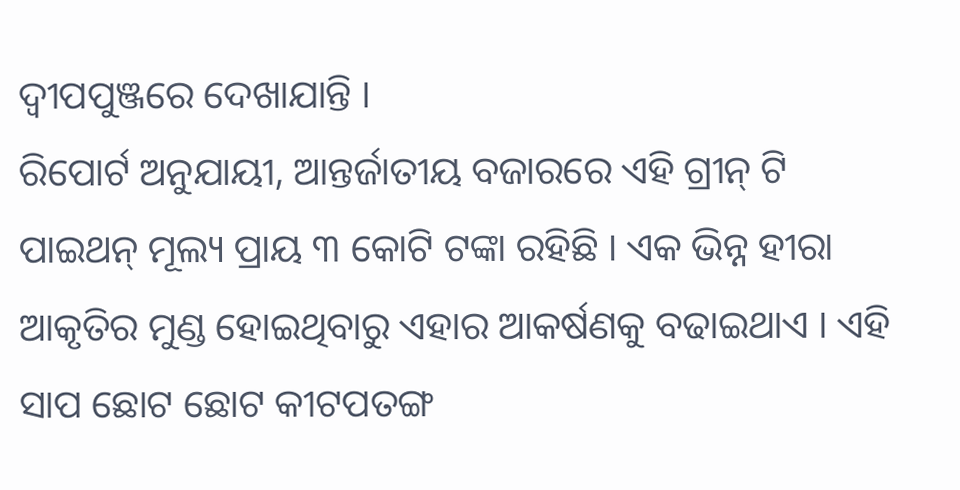ଦ୍ୱୀପପୁଞ୍ଜରେ ଦେଖାଯାନ୍ତି ।
ରିପୋର୍ଟ ଅନୁଯାୟୀ, ଆନ୍ତର୍ଜାତୀୟ ବଜାରରେ ଏହି ଗ୍ରୀନ୍ ଟି ପାଇଥନ୍ ମୂଲ୍ୟ ପ୍ରାୟ ୩ କୋଟି ଟଙ୍କା ରହିଛି । ଏକ ଭିନ୍ନ ହୀରା ଆକୃତିର ମୁଣ୍ଡ ହୋଇଥିବାରୁ ଏହାର ଆକର୍ଷଣକୁ ବଢାଇଥାଏ । ଏହି ସାପ ଛୋଟ ଛୋଟ କୀଟପତଙ୍ଗ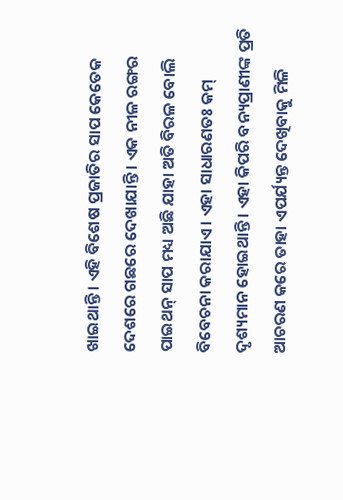ଖାଇଥାନ୍ତି । ଏହି ବିଶେଷ ପ୍ରଜାତିର ସାପ କେତେକ ଦେଶରେ ଗଛରେ ଦେଖାଯାନ୍ତି । ଏକ ନୀଳ ରଙ୍ଗର ପାଇଥନ୍ ସାପ ମଧ୍ୟ ଅଛି ଯାହା ଅତି ବିରଳ ବୋଲି ବିବେଚନା କରାଯାଏ । ଏହା ସାଧାରଣତଃ କମ୍ ଦୃଶ୍ୟମାନ ହୋଇଥାନ୍ତି । ଏହା କିପରି ବନ୍ୟପ୍ରାଣୀଙ୍କ ପ୍ରତି ଆଚରଣ କରେ ତାହା ଏପର୍ଯ୍ୟନ୍ତ ଦେଖିବାକୁ ମିଳି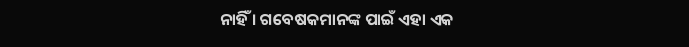ନାହିଁ । ଗବେଷକମାନଙ୍କ ପାଇଁ ଏହା ଏକ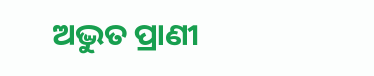ଅଦ୍ଭୁତ ପ୍ରାଣୀ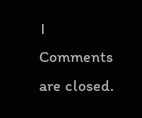।
Comments are closed.